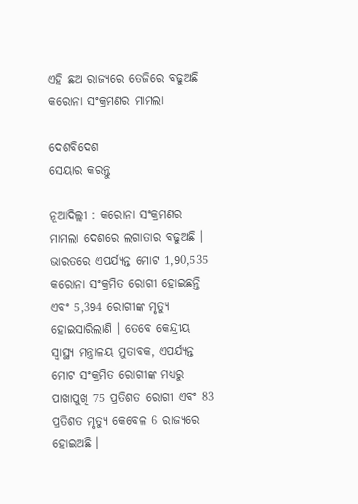ଏହି ଛଅ ରାଜ୍ୟରେ ତେଜିରେ ବଢୁଅଛି କରୋନା ସଂକ୍ରମଣର ମାମଲା

ଦେଶବିଦେଶ
ସେୟାର କରନ୍ତୁ

ନୂଆଦିଲ୍ଲୀ : କରୋନା ସଂକ୍ରମଣର ମାମଲା ଦେଶରେ ଲଗାତାର ବଢୁଅଛି । ଭାରତରେ ଏପର୍ଯ୍ୟନ୍ତ ମୋଟ 1,90,535 କରୋନା ସଂକ୍ରମିତ ରୋଗୀ ହୋଇଛନ୍ତି ଏବଂ 5,394 ରୋଗୀଙ୍କ ମୃତ୍ୟୁ ହୋଇସାରିଲାଣି । ତେବେ କେନ୍ଦ୍ରୀୟ ସ୍ୱାସ୍ଥ୍ୟ ମନ୍ତ୍ରାଳୟ ମୁତାବକ, ଏପର୍ଯ୍ୟନ୍ତ ମୋଟ ସଂକ୍ରମିତ ରୋଗୀଙ୍କ ମଧ୍ୟରୁ ପାଖାପୁଖି 75 ପ୍ରତିଶତ ରୋଗୀ ଏବଂ 83 ପ୍ରତିଶତ ମୃତ୍ୟୁ କେବେଳ 6 ରାଜ୍ୟରେ ହୋଇଅଛି ।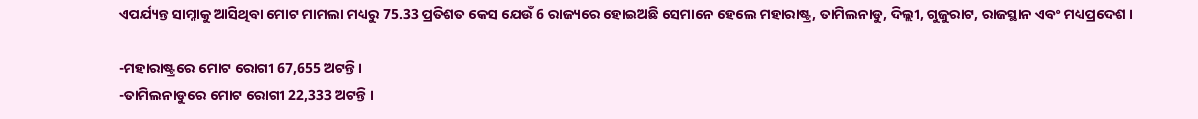ଏପର୍ଯ୍ୟନ୍ତ ସାମ୍ନାକୁ ଆସିଥିବା ମୋଟ ମାମଲା ମଧ୍ୟରୁ 75.33 ପ୍ରତିଶତ କେସ ଯେଉଁ 6 ରାଜ୍ୟରେ ହୋଇଅଛି ସେମାନେ ହେଲେ ମହାରାଷ୍ଟ୍ର, ତାମିଲନାଡୁ, ଦିଲ୍ଲୀ, ଗୁଜୁରାଟ, ରାଜସ୍ଥାନ ଏବଂ ମଧ୍ୟପ୍ରଦେଶ ।

-ମହାରାଷ୍ଟ୍ରରେ ମୋଟ ରୋଗୀ 67,655 ଅଟନ୍ତି ।
-ତାମିଲନାଡୁରେ ମୋଟ ରୋଗୀ 22,333 ଅଟନ୍ତି ।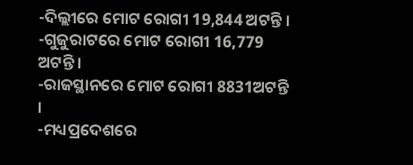-ଦିଲ୍ଲୀରେ ମୋଟ ରୋଗୀ 19,844 ଅଟନ୍ତି ।
-ଗୁଜୁରାଟରେ ମୋଟ ରୋଗୀ 16,779 ଅଟନ୍ତି ।
-ରାଜସ୍ଥାନରେ ମୋଟ ରୋଗୀ 8831ଅଟନ୍ତି ।
-ମଧ୍ୟପ୍ରଦେଶରେ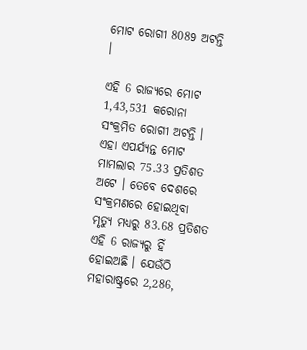ମୋଟ ରୋଗୀ 8089 ଅଟନ୍ତି ।

ଏହି 6 ରାଜ୍ୟରେ ମୋଟ 1,43,531 କରୋନା ସଂକ୍ରମିତ ରୋଗୀ ଅଟନ୍ତି । ଏହା ଏପର୍ଯ୍ୟନ୍ତ ମୋଟ ମାମଲାର 75.33 ପ୍ରତିଶତ ଅଟେ । ତେବେ ଦେଶରେ ସଂକ୍ରମଣରେ ହୋଇଥିବା ମୃତ୍ୟୁ ମଧ୍ୟରୁ 83.68 ପ୍ରତିଶତ ଏହି 6 ରାଜ୍ୟରୁ ହିଁ ହୋଇଅଛି । ଯେଉଁଠି ମହାରାଷ୍ଟ୍ରରେ 2,286,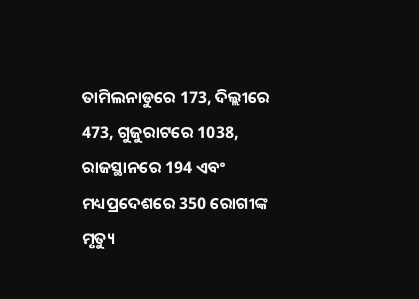ତାମିଲନାଡୁରେ 173, ଦିଲ୍ଲୀରେ 473, ଗୁଜୁରାଟରେ 1038, ରାଜସ୍ଥାନରେ 194 ଏବଂ ମଧ୍ୟପ୍ରଦେଶରେ 350 ରୋଗୀଙ୍କ ମୃତ୍ୟୁ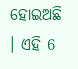ହୋଇଅଛି । ଏହି 6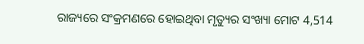ରାଜ୍ୟରେ ସଂକ୍ରମଣରେ ହୋଇଥିବା ମୃତ୍ୟୁର ସଂଖ୍ୟା ମୋଟ 4,514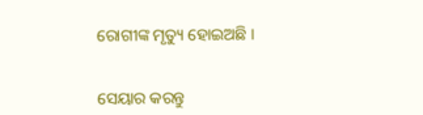ରୋଗୀଙ୍କ ମୃତ୍ୟୁ ହୋଇଅଛି ।


ସେୟାର କରନ୍ତୁ